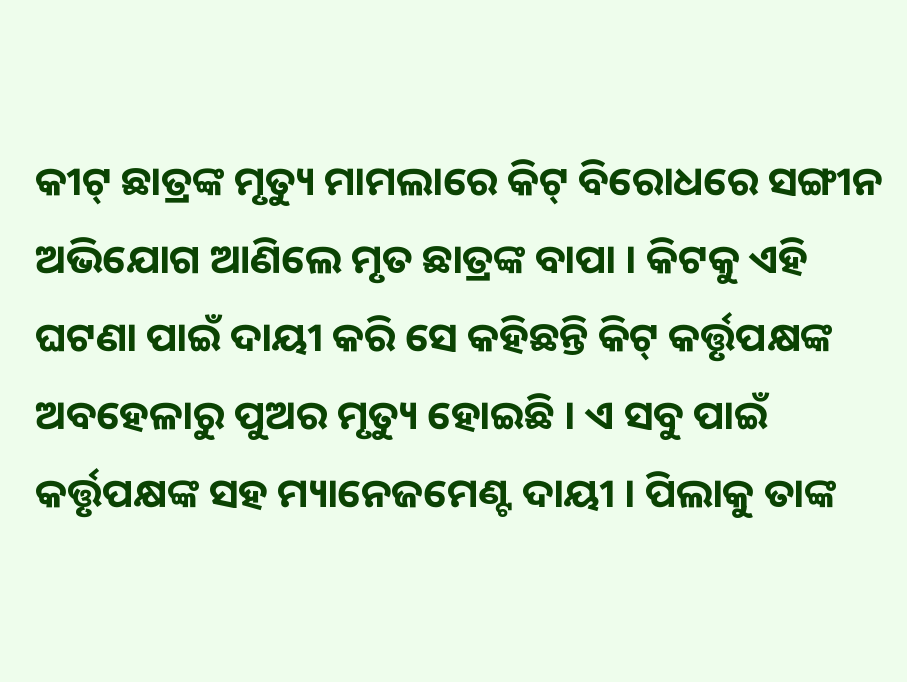କୀଟ୍ ଛାତ୍ରଙ୍କ ମୃତ୍ୟୁ ମାମଲାରେ କିଟ୍ ବିରୋଧରେ ସଙ୍ଗୀନ ଅଭିଯୋଗ ଆଣିଲେ ମୃତ ଛାତ୍ରଙ୍କ ବାପା । କିଟକୁ ଏହି ଘଟଣା ପାଇଁ ଦାୟୀ କରି ସେ କହିଛନ୍ତି କିଟ୍ କର୍ତ୍ତୃପକ୍ଷଙ୍କ ଅବହେଳାରୁ ପୁଅର ମୃତ୍ୟୁ ହୋଇଛି । ଏ ସବୁ ପାଇଁ କର୍ତ୍ତୃପକ୍ଷଙ୍କ ସହ ମ୍ୟାନେଜମେଣ୍ଟ ଦାୟୀ । ପିଲାକୁ ତାଙ୍କ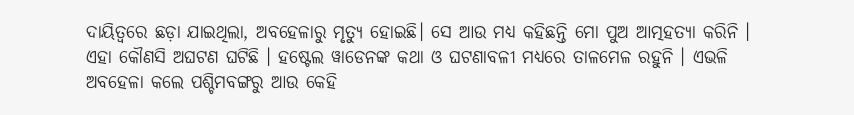ଦାୟିତ୍ବରେ ଛଡ଼ା ଯାଇଥିଲା, ଅବହେଳାରୁ ମୃତ୍ୟୁ ହୋଇଛି। ସେ ଆଉ ମଧ୍ୟ କହିଛନ୍ତି ମୋ ପୁଅ ଆତ୍ମହତ୍ୟା କରିନି । ଏହା କୌଣସି ଅଘଟଣ ଘଟିଛି । ହଷ୍ଟେଲ ୱାଡେନଙ୍କ କଥା ଓ ଘଟଣାବଳୀ ମଧ୍ୟରେ ତାଳମେଳ ରହୁନି । ଏଭଳି ଅବହେଳା କଲେ ପଶ୍ଚିମବଙ୍ଗରୁ ଆଉ କେହି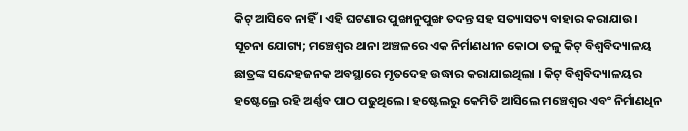କିଟ୍ ଆସିବେ ନାହିଁ । ଏହି ଘଟଣାର ପୁଙ୍ଖାନୁପୁଙ୍ଖ ତଦନ୍ତ ସହ ସତ୍ୟାସତ୍ୟ ବାହାର କରାଯାଉ । ସୂଚନା ଯୋଗ୍ୟ; ମଞ୍ଚେଶ୍ୱର ଥାନା ଅଞ୍ଚଳରେ ଏକ ନିର୍ମାଣଧୀନ କୋଠା ତଳୁ କିଟ୍ ବିଶ୍ୱବିଦ୍ୟାଳୟ ଛାତ୍ରଙ୍କ ସନ୍ଦେହଜନକ ଅବସ୍ଥାରେ ମୃତଦେହ ଉଦ୍ଧାର କରାଯାଇଥିଲା । କିଟ୍ ବିଶ୍ୱବିଦ୍ୟାଳୟର ହଷ୍ଟେଲ୍ରେ ରହି ଅର୍ଣ୍ଣବ ପାଠ ପଢୁଥିଲେ। ହଷ୍ଟେଲରୁ କେମିତି ଆସିଲେ ମଞ୍ଚେଶ୍ୱର ଏବଂ ନିର୍ମାଣଧିନ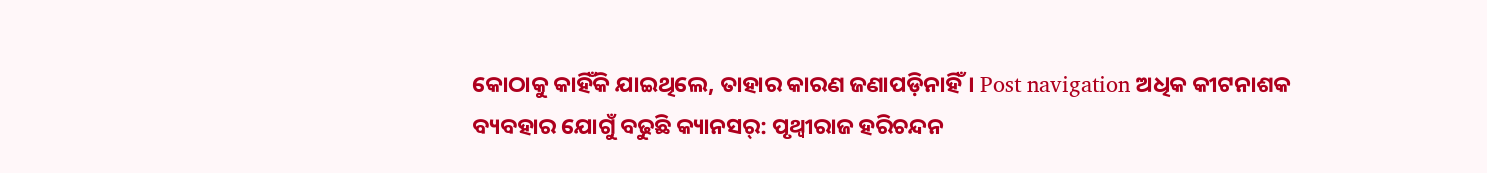କୋଠାକୁ କାହିଁକି ଯାଇଥିଲେ, ତାହାର କାରଣ ଜଣାପଡ଼ିନାହିଁ। Post navigation ଅଧିକ କୀଟନାଶକ ବ୍ୟବହାର ଯୋଗୁଁ ବଢୁଛି କ୍ୟାନସର୍: ପୃଥ୍ବୀରାଜ ହରିଚନ୍ଦନ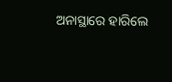ଅନାସ୍ଥାରେ ହାରିଲେ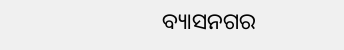ବ୍ୟାସନଗର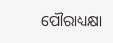ପୌରାଧ୍ୟକ୍ଷା